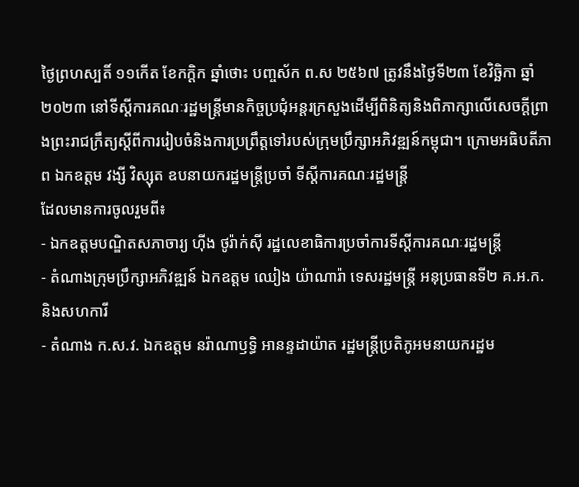ថ្ងៃព្រហស្បតិ៍ ១១កើត ខែកក្តិក ឆ្នាំថោះ បញ្ចស័ក ព.ស ២៥៦៧ ត្រូវនឹងថ្ងៃទី២៣ ខែវិច្ឆិកា ឆ្នាំ២០២៣ នៅទីស្តីការគណៈរដ្ឋមន្ត្រីមានកិច្ចប្រជុំអន្តរក្រសួងដើម្បីពិនិត្យនិងពិភាក្សាលើសេចក្តីព្រាងព្រះរាជក្រឹត្យស្តីពីការរៀបចំនិងការប្រព្រឹត្តទៅរបស់ក្រុមប្រឹក្សាអភិវឌ្ឍន៍កម្ពុជា។ ក្រោមអធិបតីភាព ឯកឧត្តម វង្សី វិស្សុត ឧបនាយករដ្ឋមន្ត្រីប្រចាំ ទីស្តីការគណៈរដ្ឋមន្ត្រី
ដែលមានការចូលរួមពី៖
- ឯកឧត្តមបណ្ឌិតសភាចារ្យ ហ៊ីង ថូរ៉ាក់ស៊ី រដ្ឋលេខាធិការប្រចាំការទីស្តីការគណៈរដ្ឋមន្ត្រី
- តំណាងក្រុមប្រឹក្សាអភិវឌ្ឍន៍ ឯកឧត្តម ឈៀង យ៉ាណារ៉ា ទេសរដ្ឋមន្ត្រី អនុប្រធានទី២ គ.អ.ក. និងសហការី
- តំណាង ក.ស.វ. ឯកឧត្តម នរ៉ាណាឫទ្ធិ អានន្ទដាយ៉ាត រដ្ឋមន្ត្រីប្រតិភូអមនាយករដ្ឋម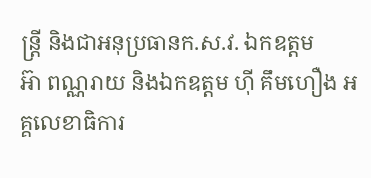ន្ត្រី និងជាអនុប្រធានក.ស.វ. ឯកឧត្តម
អ៊ា ពណ្ណរាយ និងឯកឧត្តម ហ៊ី គឹមហឿង អគ្គលេខាធិការ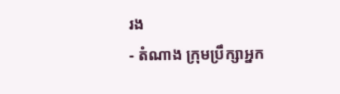រង
- តំណាង ក្រុមប្រឹក្សាអ្នក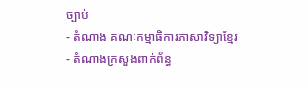ច្បាប់
- តំណាង គណៈកម្មាធិការភាសាវិទ្យាខ្មែរ
- តំណាងក្រសួងពាក់ព័ន្ធ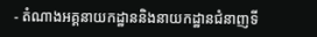- តំណាងអគ្គនាយកដ្ឋាននិងនាយកដ្ឋានជំនាញទី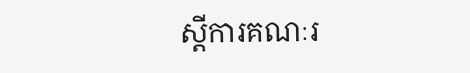ស្តីការគណៈរ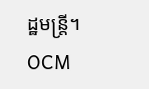ដ្ឋមន្ត្រី។
OCM